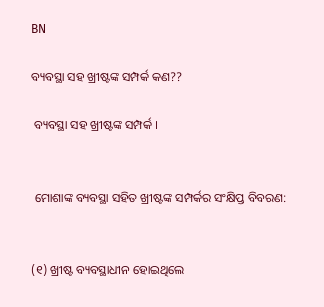BN

ବ୍ୟବସ୍ଥା ସହ ଖ୍ରୀଷ୍ଟଙ୍କ ସମ୍ପର୍କ କଣ??

 ବ୍ୟବସ୍ଥା ସହ ଖ୍ରୀଷ୍ଟଙ୍କ ସମ୍ପର୍କ ।


 ମୋଶାଙ୍କ ବ୍ୟବସ୍ଥା ସହିତ ଖ୍ରୀଷ୍ଟଙ୍କ ସମ୍ପର୍କର ସଂକ୍ଷିପ୍ତ ବିବରଣ:


(୧) ଖ୍ରୀଷ୍ଟ ବ୍ୟବସ୍ଥାଧୀନ ହୋଇଥିଲେ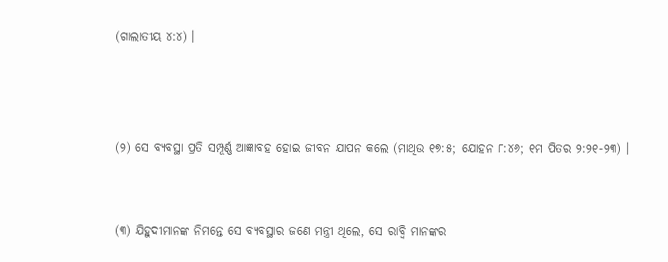(ଗାଲାତୀୟ ୪:୪) ।



(୨) ସେ ବ୍ୟବସ୍ଥା ପ୍ରତି ସମ୍ପୂର୍ଣ୍ଣ ଆଜ୍ଞାବହ ହୋଇ ଜୀବନ ଯାପନ କଲେ (ମାଥିଉ ୧୭:୫; ଯୋହନ ୮:୪୬; ୧ମ ପିତର ୨:୨୧-୨୩) ।


(୩) ଯିହୁଦୀମାନଙ୍କ ନିମନ୍ତେ ସେ ବ୍ୟବସ୍ଥାର ଜଣେ ମନ୍ତ୍ରୀ ଥିଲେ, ସେ ରାବ୍ବି ମାନଙ୍କର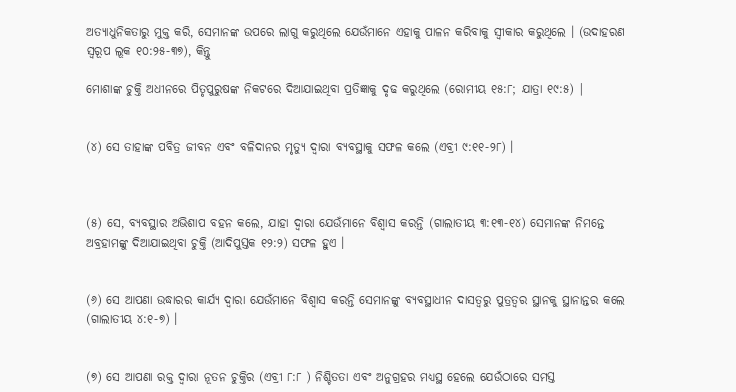ଅତ୍ୟାଧୁନିକତାରୁ ମୁକ୍ତ କରି, ସେମାନଙ୍କ ଉପରେ ଲାଗୁ କରୁଥିଲେ ଯେଉଁମାନେ ଏହାକୁ ପାଳନ କରିବାକୁ ସ୍ଵୀକାର କରୁଥିଲେ । (ଉଦାହରଣ ସ୍ୱରୂପ ଲୂକ ୧୦:୨୫-୩୭), କିନ୍ତୁ

ମୋଶାଙ୍କ ଚୁକ୍ତି ଅଧୀନରେ ପିତୃପୁରୁଷଙ୍କ ନିକଟରେ ଦିଆଯାଇଥିବା ପ୍ରତିଜ୍ଞାକୁ ଦୃଢ କରୁଥିଲେ (ରୋମୀୟ ୧୫:୮; ଯାତ୍ରା ୧୯:୫) |


(୪) ସେ ତାହାଙ୍କ ପବିତ୍ର ଜୀବନ ଏବଂ ବଳିଦାନର ମୃତ୍ୟୁ ଦ୍ୱାରା ବ୍ୟବସ୍ଥାକୁ ସଫଳ କଲେ (ଏବ୍ରୀ ୯:୧୧-୨୮) ।



(୫) ସେ, ବ୍ୟବସ୍ଥାର ଅଭିଶାପ ବହନ କଲେ, ଯାହା ଦ୍ବାରା ଯେଉଁମାନେ ବିଶ୍ବାସ କରନ୍ତି (ଗାଲାତୀୟ ୩:୧୩-୧୪) ସେମାନଙ୍କ ନିମନ୍ତେ ଅବ୍ରହାମଙ୍କୁ ଦିଆଯାଇଥିବା ଚୁକ୍ତି (ଆଦିପୁସ୍ତକ ୧୨:୨) ସଫଳ ହୁଏ ।


(୬) ସେ ଆପଣା ଉଦ୍ଧାରର କାର୍ଯ୍ୟ ଦ୍ୱାରା ଯେଉଁମାନେ ବିଶ୍ୱାସ କରନ୍ତି ସେମାନଙ୍କୁ ବ୍ୟବସ୍ଥାଧୀନ ଦାସତ୍ୱରୁ ପୁତ୍ରତ୍ୱର ସ୍ଥାନକୁ ସ୍ଥାନାନ୍ତର କଲେ (ଗାଲାତୀୟ ୪:୧-୭) ।


(୭) ସେ ଆପଣା ରକ୍ତ ଦ୍ୱାରା ନୂତନ ଚୁକ୍ତିର (ଏବ୍ରୀ ୮:୮ ) ନିଶ୍ଚିତତା ଏବଂ ଅନୁଗ୍ରହର ମଧ୍ୟସ୍ଥ ହେଲେ ଯେଉଁଠାରେ ସମସ୍ତ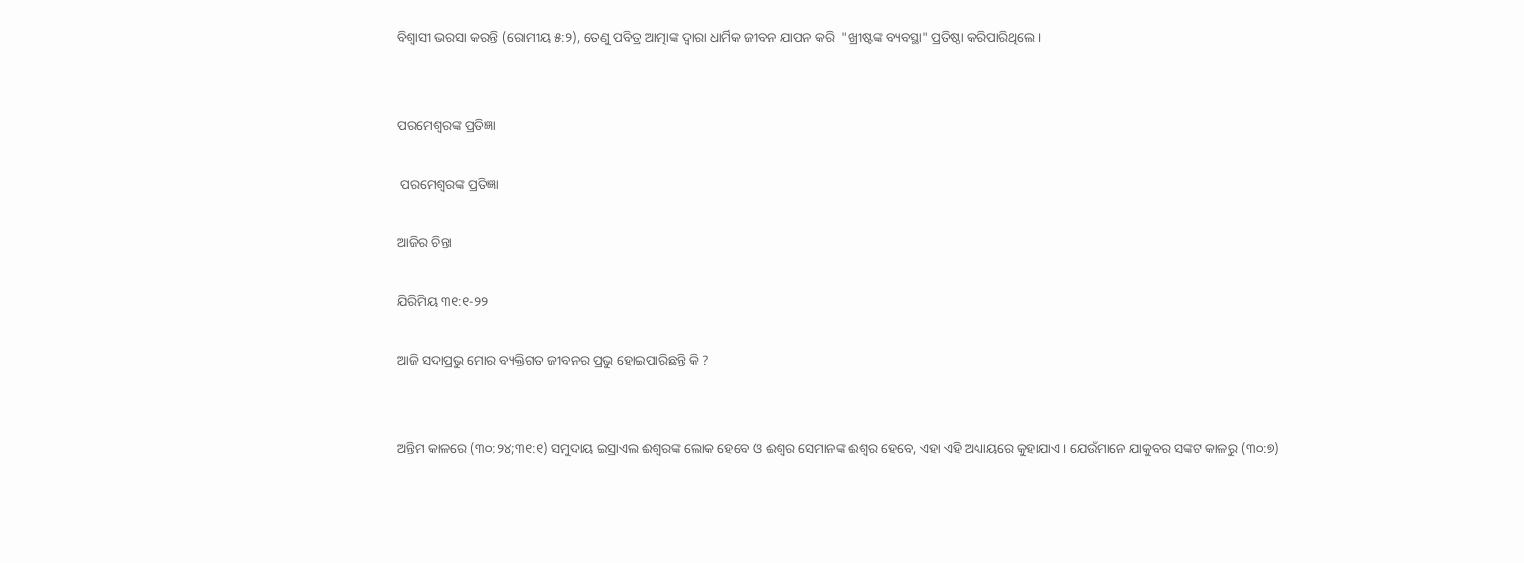ବିଶ୍ୱାସୀ ଭରସା କରନ୍ତି (ରୋମୀୟ ୫:୨), ତେଣୁ ପବିତ୍ର ଆତ୍ମାଙ୍କ ଦ୍ଵାରା ଧାର୍ମିକ ଜୀବନ ଯାପନ କରି  "ଖ୍ରୀଷ୍ଟଙ୍କ ବ୍ୟବସ୍ଥା" ପ୍ରତିଷ୍ଠା କରିପାରିଥିଲେ ।


ପରମେଶ୍ୱରଙ୍କ ପ୍ରତିଜ୍ଞା

 ପରମେଶ୍ୱରଙ୍କ ପ୍ରତିଜ୍ଞା

ଆଜିର ଚିନ୍ତା

ଯିରିମିୟ ୩୧:୧-୨୨

ଆଜି ସଦାପ୍ରଭୁ ମୋର ବ୍ୟକ୍ତିଗତ ଜୀବନର ପ୍ରଭୁ ହୋଇପାରିଛନ୍ତି କି ?


ଅନ୍ତିମ କାଳରେ (୩୦:୨୪;୩୧:୧) ସମୁଦାୟ ଇସ୍ରାଏଲ ଈଶ୍ୱରଙ୍କ ଲୋକ ହେବେ ଓ ଈଶ୍ଵର ସେମାନଙ୍କ ଈଶ୍ଵର ହେବେ, ଏହା ଏହି ଅଧ୍ୟାୟରେ କୁହାଯାଏ । ଯେଉଁମାନେ ଯାକୁବର ସଙ୍କଟ କାଳରୁ (୩୦:୭)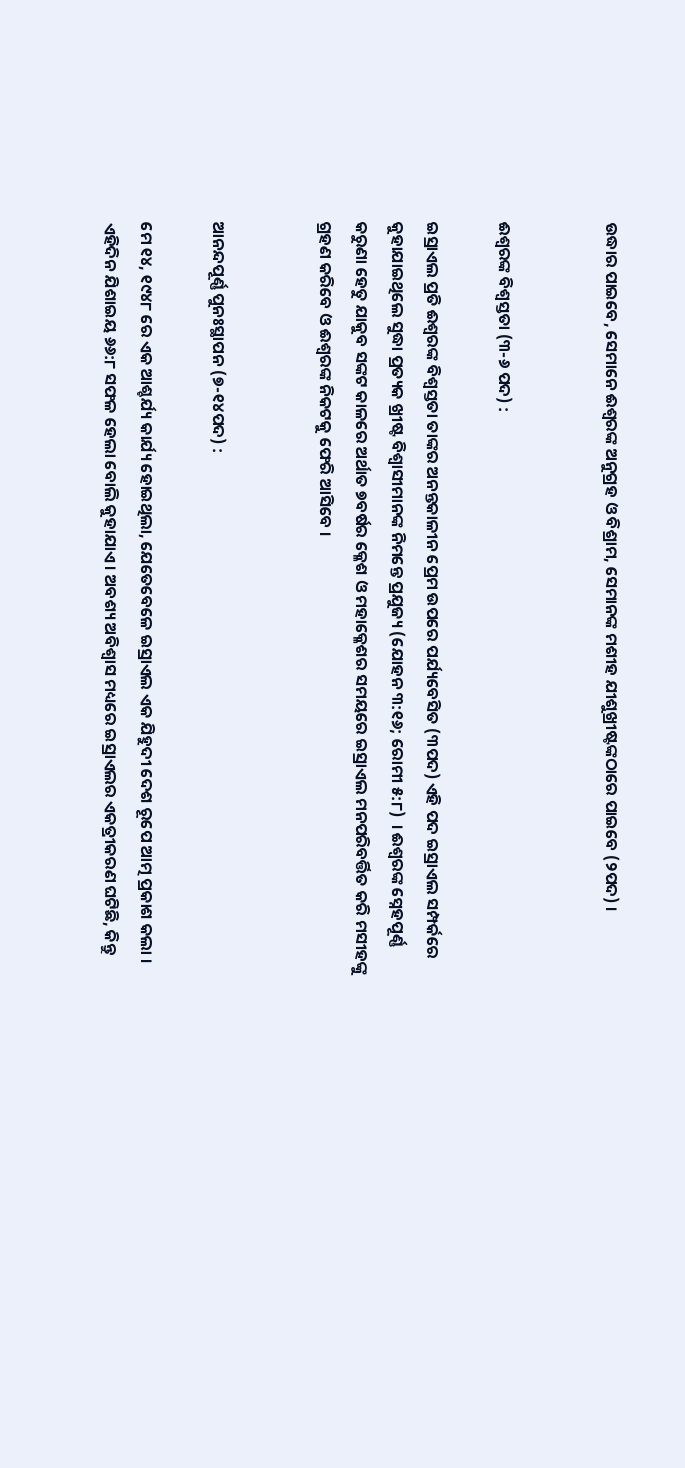ଉଦ୍ଧାର ପାଇବେ, ସେମାନେ ଈଶ୍ୱରଙ୍କ ଅନୁଗ୍ରହ ଓ ବିଶ୍ରାମ, ସେମାନଙ୍କ ମଶୀହ ଯୀଶୁଖ୍ରୀଷ୍ଟଙ୍କଠାରେ ପାଇବେ (୨ପଦ) ।


ଈଶ୍ୱରଙ୍କ ବିଶ୍ଵସ୍ତତା (୩-୬ ପଦ) :

ଇସ୍ରାଏଲ ପ୍ରତି ଈଶ୍ୱରଙ୍କ ବିଶ୍ଵସ୍ତତା ତାଙ୍କର ଅନନ୍ତକାଳୀନ ପ୍ରେମ ଉପରେ ପର୍ଯ୍ୟବେସିତ (୩ପଦ) ଏହି ପଦ ଇସ୍ରାଏଲ ସମ୍ପର୍କରେ କୁହାଯାଇଥିଲେ ସୁଦ୍ଧା ପ୍ରତ୍ୟକ ଖ୍ରୀଷ୍ଟ ବିଶ୍ବାସୀମାନଙ୍କ ନିମନ୍ତେ ପ୍ରଯୁଜ୍ୟ (ଯୋହନ ୩:୧୬; ରୋମୀ ୫:୮)  । ଈଶ୍ୱରଙ୍କ ସ୍ନେହପୂର୍ଣ୍ଣ କରୁଣା ହେତୁ ଯାକୁବ ସଙ୍କଟ କାଳରେ ଅର୍ଥାତ ୭ବର୍ଷର କ୍ଳେଶ ଓ ମହାକ୍ଳେଶର ସମୟରେ ଇସ୍ରାଏଲ ମନପରିବର୍ତ୍ତିତ କରି ମସୀହଙ୍କୁ ଗ୍ରହଣ କରିବେ ଓ ଈଶ୍ୱରଙ୍କ ନିକଟକୁ ଫେରି ଆସିବେ ।


ଆନନ୍ଦପୂର୍ଣ୍ଣ ପୁନଃସ୍ଥାପନ (୭-୧୪ପଦ) :

ମେ ୧୪, ୧୯୪୮ ରେ ଏକ ଆଶ୍ଚର୍ଯ୍ୟ କାର୍ଯ୍ୟ ହୋଇଥିଲା, ଯେତେବେଳେ ଇସ୍ରାଏଲ ଏକ ଯିହୁଦୀ ଦେଶ ରୂପେ ଆତ୍ମ ପ୍ରକାଶ କଲା । ଏହିଦିନ ଯିଶାଇୟ ୬୬:୮ ସଫଳ ହେଲା ବୋଲି କୁହାଯାଏ । ଅବଶ୍ୟ ଅବିଶ୍ଵାସ ମଧ୍ୟରେ ଇସ୍ରାଏଲର ଏକତ୍ରୀକରଣ ଘଟିଛି, କିନ୍ତୁ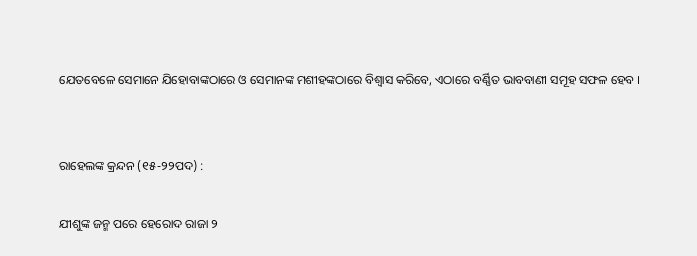ଯେତବେଳେ ସେମାନେ ଯିହୋବାଙ୍କଠାରେ ଓ ସେମାନଙ୍କ ମଶୀହଙ୍କଠାରେ ବିଶ୍ଵାସ କରିବେ, ଏଠାରେ ବର୍ଣ୍ଣିତ ଭାବବାଣୀ ସମୂହ ସଫଳ ହେବ ।


ରାହେଲଙ୍କ କ୍ରନ୍ଦନ (୧୫-୨୨ପଦ) :

ଯୀଶୁଙ୍କ ଜନ୍ମ ପରେ ହେରୋଦ ରାଜା ୨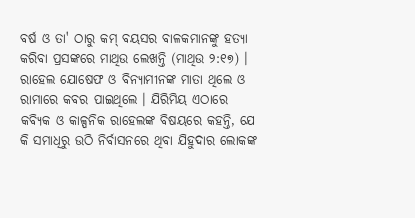ବର୍ଷ ଓ ତା' ଠାରୁ କମ୍ ବୟସର ବାଳକମାନଙ୍କୁ ହତ୍ୟା କରିବା ପ୍ରସଙ୍କରେ ମାଥିଉ ଲେଖନ୍ତି (ମାଥିଉ ୨:୧୭) । ରାହେଲ ଯୋଷେଫ ଓ ବିନ୍ୟାମୀନଙ୍କ ମାତା ଥିଲେ ଓ ରାମାରେ କବର ପାଇଥିଲେ । ଯିରିମିୟ ଏଠାରେ କବ୍ୟିକ ଓ କାଳ୍ପନିକ ରାହେଲଙ୍କ ବିଷୟରେ କହନ୍ତି, ଯେ କି ସମାଧିରୁ ଉଠି ନିର୍ବାସନରେ ଥିବା ଯିହୁଦାର ଲୋକଙ୍କ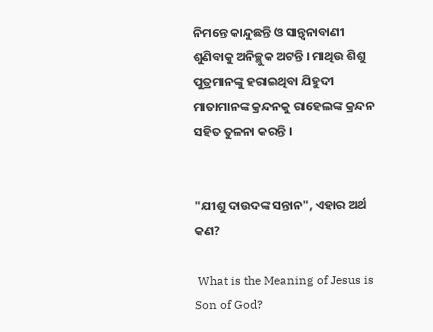ନିମନ୍ତେ କାନ୍ଦୁଛନ୍ତି ଓ ସାନ୍ତ୍ଵନାବାଣୀ ଶୁଣିବାକୁ ଅନିଚ୍ଛୁକ ଅଟନ୍ତି । ମାଥିଉ ଶିଶୁ ପୁତ୍ରମାନଙ୍କୁ ହରାଇଥିବା ଯିହୁଦୀ ମାତାମାନଙ୍କ କ୍ରନ୍ଦନକୁ ରାହେଲଙ୍କ କ୍ରନ୍ଦନ ସହିତ ତୁଳନା କରନ୍ତି ।


"ଯୀଶୁ ଦାଉଦଙ୍କ ସନ୍ତାନ", ଏହାର ଅର୍ଥ କଣ?

 What is the Meaning of Jesus is Son of God?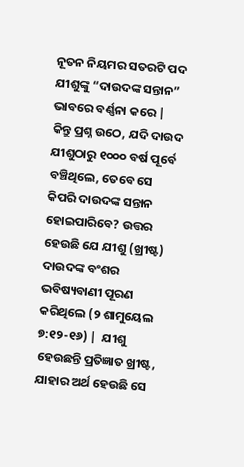ନୂତନ ନିୟମର ସତରଟି ପଦ ଯୀଶୁଙ୍କୁ “ଦାଉଦଙ୍କ ସନ୍ତାନ” ଭାବରେ ବର୍ଣ୍ଣନା କରେ |  କିନ୍ତୁ ପ୍ରଶ୍ନ ଉଠେ, ଯଦି ଦାଉଦ ଯୀଶୁଠାରୁ ୧୦୦୦ ବର୍ଷ ପୂର୍ବେ ବଞ୍ଚିଥିଲେ, ତେବେ ସେ କିପରି ଦାଉଦଙ୍କ ସନ୍ତାନ ହୋଇପାରିବେ? ଉତ୍ତର ହେଉଛି ଯେ ଯୀଶୁ (ଖ୍ରୀଷ୍ଟ) ଦାଉଦଙ୍କ ବଂଶର ଭବିଷ୍ୟବାଣୀ ପୂରଣ କରିଥିଲେ (୨ ଶାମୁୟେଲ ୭:୧୨-୧୬) |  ଯୀଶୁ ହେଉଛନ୍ତି ପ୍ରତିଜ୍ଞାତ ଖ୍ରୀଷ୍ଟ, ଯାହାର ଅର୍ଥ ହେଉଛି ସେ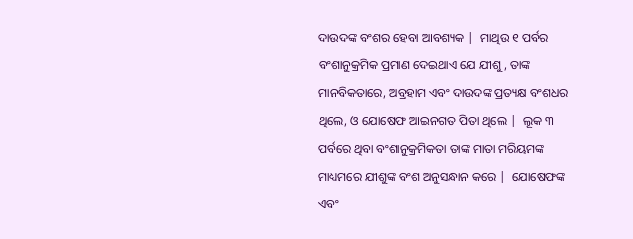ଦାଉଦଙ୍କ ବଂଶର ହେବା ଆବଶ୍ୟକ |  ମାଥିଉ ୧ ପର୍ବର ବଂଶାନୁକ୍ରମିକ ପ୍ରମାଣ ଦେଇଥାଏ ଯେ ଯୀଶୁ, ତାଙ୍କ ମାନବିକତାରେ, ଅବ୍ରହାମ ଏବଂ ଦାଉଦଙ୍କ ପ୍ରତ୍ୟକ୍ଷ ବଂଶଧର ଥିଲେ, ଓ ଯୋଷେଫ ଆଇନଗତ ପିତା ଥିଲେ |  ଲୂକ ୩ ପର୍ବରେ ଥିବା ବଂଶାନୁକ୍ରମିକତା ତାଙ୍କ ମାତା ମରିୟମଙ୍କ ମାଧ୍ୟମରେ ଯୀଶୁଙ୍କ ବଂଶ ଅନୁସନ୍ଧାନ କରେ |  ଯୋଷେଫଙ୍କ ଏବଂ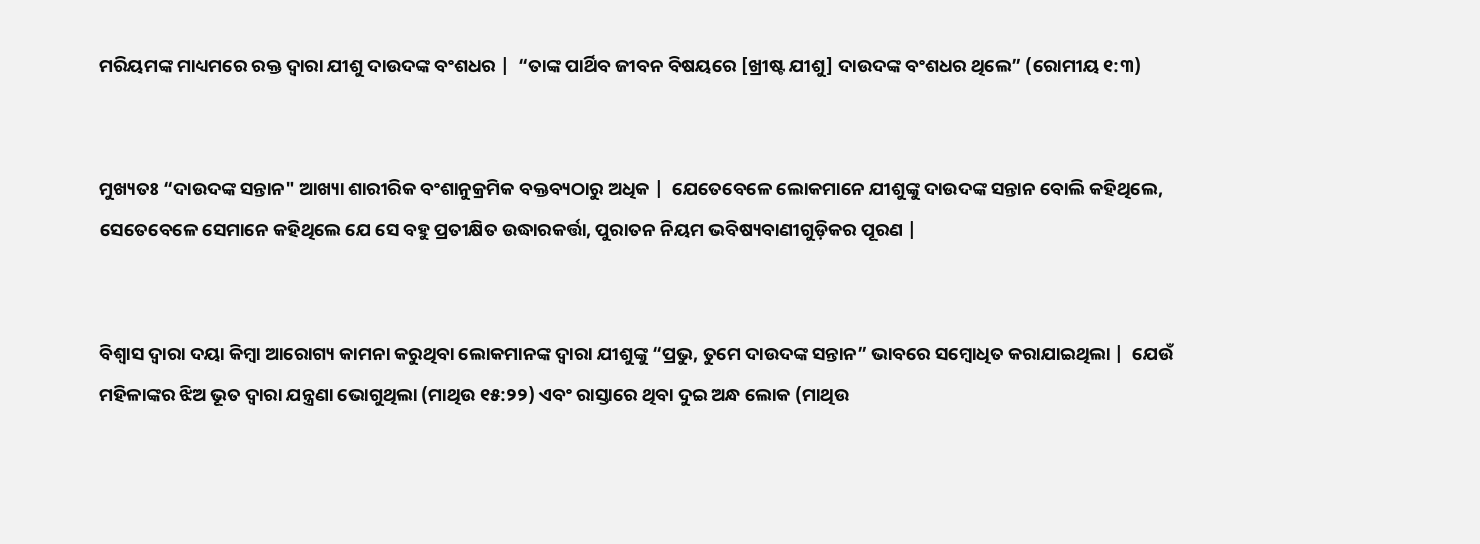ମରିୟମଙ୍କ ମାଧ୍ୟମରେ ରକ୍ତ ଦ୍ୱାରା ଯୀଶୁ ଦାଉଦଙ୍କ ବଂଶଧର |  “ତାଙ୍କ ପାର୍ଥିବ ଜୀବନ ବିଷୟରେ [ଖ୍ରୀଷ୍ଟ ଯୀଶୁ] ଦାଉଦଙ୍କ ବଂଶଧର ଥିଲେ” (ରୋମୀୟ ୧:୩)


ମୁଖ୍ୟତଃ “ଦାଉଦଙ୍କ ସନ୍ତାନ" ଆଖ୍ୟା ଶାରୀରିକ ବଂଶାନୁକ୍ରମିକ ବକ୍ତବ୍ୟଠାରୁ ଅଧିକ |  ଯେତେବେଳେ ଲୋକମାନେ ଯୀଶୁଙ୍କୁ ଦାଉଦଙ୍କ ସନ୍ତାନ ବୋଲି କହିଥିଲେ, ସେତେବେଳେ ସେମାନେ କହିଥିଲେ ଯେ ସେ ବହୁ ପ୍ରତୀକ୍ଷିତ ଉଦ୍ଧାରକର୍ତ୍ତା, ପୁରାତନ ନିୟମ ଭବିଷ୍ୟବାଣୀଗୁଡ଼ିକର ପୂରଣ |


ବିଶ୍ବାସ ଦ୍ୱାରା ଦୟା କିମ୍ବା ଆରୋଗ୍ୟ କାମନା କରୁଥିବା ଲୋକମାନଙ୍କ ଦ୍ୱାରା ଯୀଶୁଙ୍କୁ “ପ୍ରଭୁ, ତୁମେ ଦାଉଦଙ୍କ ସନ୍ତାନ” ଭାବରେ ସମ୍ବୋଧିତ କରାଯାଇଥିଲା |  ଯେଉଁ ମହିଳାଙ୍କର ଝିଅ ଭୂତ ଦ୍ଵାରା ଯନ୍ତ୍ରଣା ଭୋଗୁଥିଲା (ମାଥିଉ ୧୫:୨୨) ଏବଂ ରାସ୍ତାରେ ଥିବା ଦୁଇ ଅନ୍ଧ ଲୋକ (ମାଥିଉ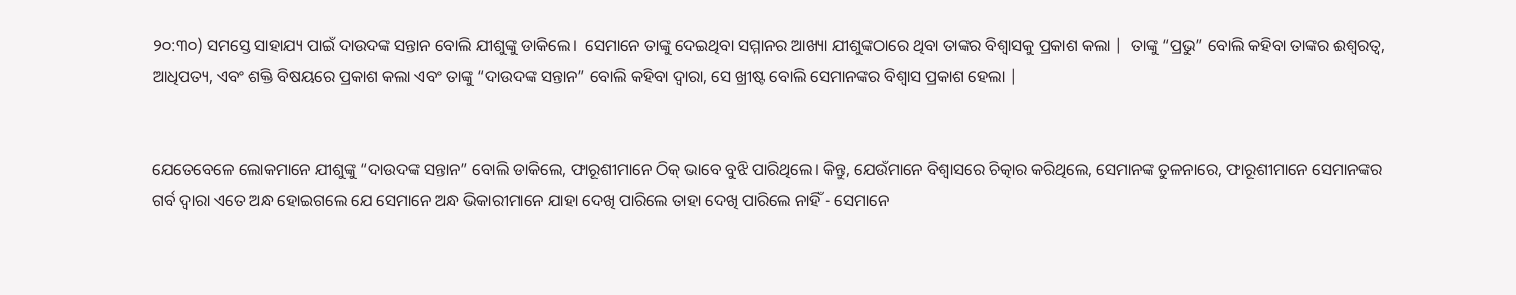୨୦:୩୦) ସମସ୍ତେ ସାହାଯ୍ୟ ପାଇଁ ଦାଉଦଙ୍କ ସନ୍ତାନ ବୋଲି ଯୀଶୁଙ୍କୁ ଡାକିଲେ।  ସେମାନେ ତାଙ୍କୁ ଦେଇଥିବା ସମ୍ମାନର ଆଖ୍ୟା ଯୀଶୁଙ୍କଠାରେ ଥିବା ତାଙ୍କର ବିଶ୍ବାସକୁ ପ୍ରକାଶ କଲା |  ତାଙ୍କୁ “ପ୍ରଭୁ” ବୋଲି କହିବା ତାଙ୍କର ଈଶ୍ବରତ୍ୱ, ଆଧିପତ୍ୟ, ଏବଂ ଶକ୍ତି ବିଷୟରେ ପ୍ରକାଶ କଲା ଏବଂ ତାଙ୍କୁ “ଦାଉଦଙ୍କ ସନ୍ତାନ” ବୋଲି କହିବା ଦ୍ଵାରା, ସେ ଖ୍ରୀଷ୍ଟ ବୋଲି ସେମାନଙ୍କର ବିଶ୍ୱାସ ପ୍ରକାଶ ହେଲା |


ଯେତେବେଳେ ଲୋକମାନେ ଯୀଶୁଙ୍କୁ “ଦାଉଦଙ୍କ ସନ୍ତାନ” ବୋଲି ଡାକିଲେ, ଫାରୂଶୀମାନେ ଠିକ୍ ଭାବେ ବୁଝି ପାରିଥିଲେ। କିନ୍ତୁ, ଯେଉଁମାନେ ବିଶ୍ୱାସରେ ଚିତ୍କାର କରିଥିଲେ, ସେମାନଙ୍କ ତୁଳନାରେ, ଫାରୂଶୀମାନେ ସେମାନଙ୍କର ଗର୍ବ ଦ୍ୱାରା ଏତେ ଅନ୍ଧ ହୋଇଗଲେ ଯେ ସେମାନେ ଅନ୍ଧ ଭିକାରୀମାନେ ଯାହା ଦେଖି ପାରିଲେ ତାହା ଦେଖି ପାରିଲେ ନାହିଁ - ସେମାନେ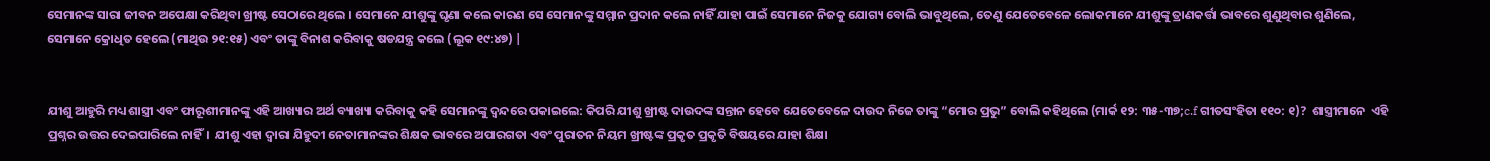ସେମାନଙ୍କ ସାରା ଜୀବନ ଅପେକ୍ଷା କରିଥିବା ଖ୍ରୀଷ୍ଟ ସେଠାରେ ଥିଲେ । ସେମାନେ ଯୀଶୁଙ୍କୁ ଘୃଣା କଲେ କାରଣ ସେ ସେମାନଙ୍କୁ ସମ୍ମାନ ପ୍ରଦାନ କଲେ ନାହିଁ ଯାହା ପାଇଁ ସେମାନେ ନିଜକୁ ଯୋଗ୍ୟ ବୋଲି ଭାବୁଥିଲେ, ତେଣୁ ଯେତେବେଳେ ଲୋକମାନେ ଯୀଶୁଙ୍କୁ ତ୍ରାଣକର୍ତ୍ତା ଭାବରେ ଶୁଣୁଥିବାର ଶୁଣିଲେ, ସେମାନେ କ୍ରୋଧିତ ହେଲେ (ମାଥିଉ ୨୧:୧୫) ଏବଂ ତାଙ୍କୁ ବିନାଶ କରିବାକୁ ଷଡଯନ୍ତ୍ର କଲେ (ଲୂକ ୧୯:୪୭) |


ଯୀଶୁ ଆହୁରି ମଧ୍ୟ ଶାସ୍ତ୍ରୀ ଏବଂ ଫାରୂଶୀମାନଙ୍କୁ ଏହି ଆଖ୍ୟାର ଅର୍ଥ ବ୍ୟାଖ୍ୟା କରିବାକୁ କହି ସେମାନଙ୍କୁ ଦ୍ୱନ୍ଦରେ ପକାଇଲେ: କିପରି ଯୀଶୁ ଖ୍ରୀଷ୍ଟ ଦାଉଦଙ୍କ ସନ୍ତାନ ହେବେ ଯେତେବେଳେ ଦାଉଦ ନିଜେ ତାଙ୍କୁ “ମୋର ପ୍ରଭୁ” ବୋଲି କହିଥିଲେ (ମାର୍କ ୧୨: ୩୫-୩୭;c.f ଗୀତସଂହିତା ୧୧୦: ୧)?  ଶାସ୍ତ୍ରୀମାନେ  ଏହି ପ୍ରଶ୍ନର ଉତ୍ତର ଦେଇପାରିଲେ ନାହିଁ।  ଯୀଶୁ ଏହା ଦ୍ଵାରା ଯିହୁଦୀ ନେତାମାନଙ୍କର ଶିକ୍ଷକ ଭାବରେ ଅପାରଗତା ଏବଂ ପୁରାତନ ନିୟମ ଖ୍ରୀଷ୍ଟଙ୍କ ପ୍ରକୃତ ପ୍ରକୃତି ବିଷୟରେ ଯାହା ଶିକ୍ଷା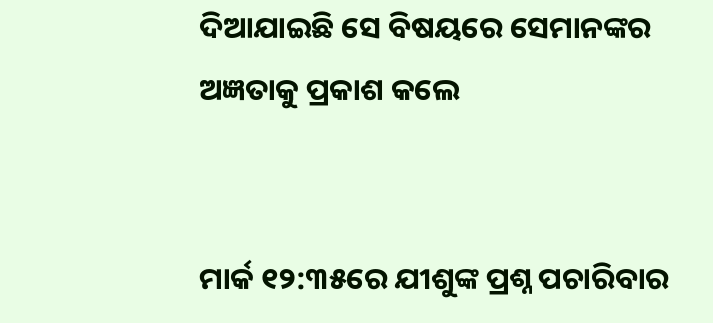ଦିଆଯାଇଛି ସେ ବିଷୟରେ ସେମାନଙ୍କର ଅଜ୍ଞତାକୁ ପ୍ରକାଶ କଲେ


ମାର୍କ ୧୨:୩୫ରେ ଯୀଶୁଙ୍କ ପ୍ରଶ୍ନ ପଚାରିବାର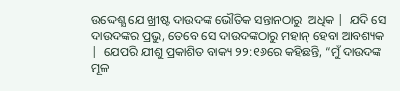ଉଦ୍ଦେଶ୍ଯ ଯେ ଖ୍ରୀଷ୍ଟ ଦାଉଦଙ୍କ ଭୌତିକ ସନ୍ତାନଠାରୁ  ଅଧିକ |  ଯଦି ସେ ଦାଉଦଙ୍କର ପ୍ରଭୁ, ତେବେ ସେ ଦାଉଦଙ୍କଠାରୁ ମହାନ୍ ହେବା ଆବଶ୍ୟକ |  ଯେପରି ଯୀଶୁ ପ୍ରକାଶିତ ବାକ୍ୟ ୨୨:୧୬ରେ କହିଛନ୍ତି, “ମୁଁ ଦାଉଦଙ୍କ ମୂଳ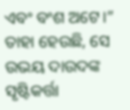ଏବଂ ବଂଶ ଅଟେ।”  ତାହା ହେଉଛି, ସେ ଉଭୟ ଦାଉଦଙ୍କ ସୃଷ୍ଟିକର୍ତ୍ତା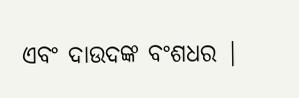ଏବଂ ଦାଉଦଙ୍କ ବଂଶଧର |